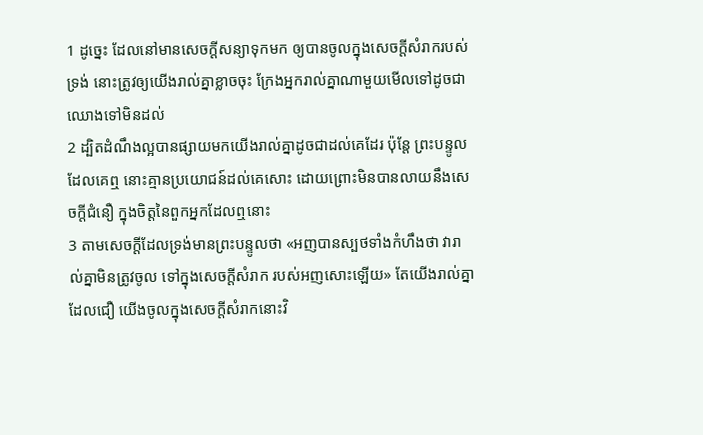1 ដូច្នេះ ដែលនៅមានសេចក្ដីសន្យាទុកមក ឲ្យបានចូលក្នុងសេចក្ដីសំរាករបស់ទ្រង់ នោះត្រូវឲ្យយើងរាល់គ្នាខ្លាចចុះ ក្រែងអ្នករាល់គ្នាណាមួយមើលទៅដូចជាឈោងទៅមិនដល់
2 ដ្បិតដំណឹងល្អបានផ្សាយមកយើងរាល់គ្នាដូចជាដល់គេដែរ ប៉ុន្តែ ព្រះបន្ទូលដែលគេឮ នោះគ្មានប្រយោជន៍ដល់គេសោះ ដោយព្រោះមិនបានលាយនឹងសេចក្ដីជំនឿ ក្នុងចិត្តនៃពួកអ្នកដែលឮនោះ
3 តាមសេចក្ដីដែលទ្រង់មានព្រះបន្ទូលថា «អញបានស្បថទាំងកំហឹងថា វារាល់គ្នាមិនត្រូវចូល ទៅក្នុងសេចក្ដីសំរាក របស់អញសោះឡើយ» តែយើងរាល់គ្នាដែលជឿ យើងចូលក្នុងសេចក្ដីសំរាកនោះវិ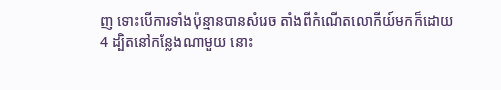ញ ទោះបើការទាំងប៉ុន្មានបានសំរេច តាំងពីកំណើតលោកីយ៍មកក៏ដោយ
4 ដ្បិតនៅកន្លែងណាមួយ នោះ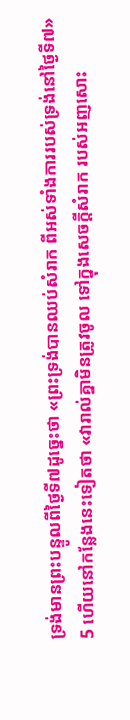ទ្រង់មានព្រះបន្ទូលពីថ្ងៃទី៧ដូច្នេះថា «ព្រះទ្រង់បានឈប់សំរាក ពីអស់ទាំងការរបស់ទ្រង់នៅថ្ងៃទី៧»
5 ហើយនៅកន្លែងនេះទៀតថា «វារាល់គ្នាមិនត្រូវចូល ទៅក្នុងសេចក្ដីសំរាក របស់អញសោះ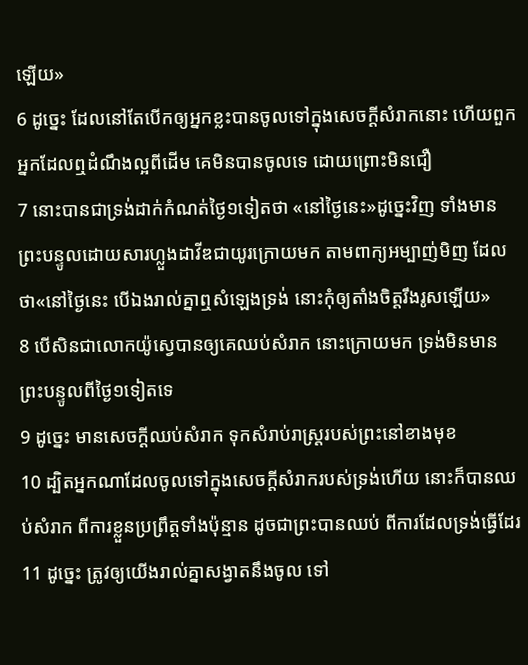ឡើយ»
6 ដូច្នេះ ដែលនៅតែបើកឲ្យអ្នកខ្លះបានចូលទៅក្នុងសេចក្ដីសំរាកនោះ ហើយពួកអ្នកដែលឮដំណឹងល្អពីដើម គេមិនបានចូលទេ ដោយព្រោះមិនជឿ
7 នោះបានជាទ្រង់ដាក់កំណត់ថ្ងៃ១ទៀតថា «នៅថ្ងៃនេះ»ដូច្នេះវិញ ទាំងមានព្រះបន្ទូលដោយសារហ្លួងដាវីឌជាយូរក្រោយមក តាមពាក្យអម្បាញ់មិញ ដែលថា«នៅថ្ងៃនេះ បើឯងរាល់គ្នាឮសំឡេងទ្រង់ នោះកុំឲ្យតាំងចិត្តរឹងរូសឡើយ»
8 បើសិនជាលោកយ៉ូស្វេបានឲ្យគេឈប់សំរាក នោះក្រោយមក ទ្រង់មិនមានព្រះបន្ទូលពីថ្ងៃ១ទៀតទេ
9 ដូច្នេះ មានសេចក្ដីឈប់សំរាក ទុកសំរាប់រាស្ត្ររបស់ព្រះនៅខាងមុខ
10 ដ្បិតអ្នកណាដែលចូលទៅក្នុងសេចក្ដីសំរាករបស់ទ្រង់ហើយ នោះក៏បានឈប់សំរាក ពីការខ្លួនប្រព្រឹត្តទាំងប៉ុន្មាន ដូចជាព្រះបានឈប់ ពីការដែលទ្រង់ធ្វើដែរ
11 ដូច្នេះ ត្រូវឲ្យយើងរាល់គ្នាសង្វាតនឹងចូល ទៅ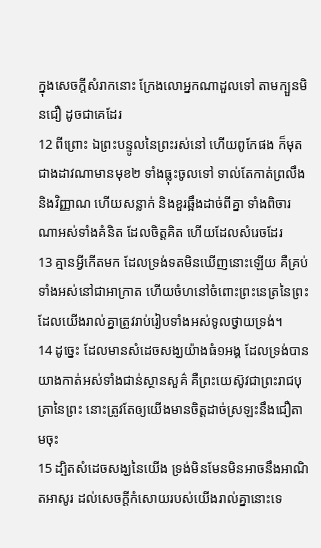ក្នុងសេចក្ដីសំរាកនោះ ក្រែងលោអ្នកណាដួលទៅ តាមក្បួនមិនជឿ ដូចជាគេដែរ
12 ពីព្រោះ ឯព្រះបន្ទូលនៃព្រះរស់នៅ ហើយពូកែផង ក៏មុតជាងដាវណាមានមុខ២ ទាំងធ្លុះចូលទៅ ទាល់តែកាត់ព្រលឹង និងវិញ្ញាណ ហើយសន្លាក់ និងខួរឆ្អឹងដាច់ពីគ្នា ទាំងពិចារណាអស់ទាំងគំនិត ដែលចិត្តគិត ហើយដែលសំរេចដែរ
13 គ្មានអ្វីកើតមក ដែលទ្រង់ទតមិនឃើញនោះឡើយ គឺគ្រប់ទាំងអស់នៅជាអាក្រាត ហើយចំហនៅចំពោះព្រះនេត្រនៃព្រះ ដែលយើងរាល់គ្នាត្រូវរាប់រៀបទាំងអស់ទូលថ្វាយទ្រង់។
14 ដូច្នេះ ដែលមានសំដេចសង្ឃយ៉ាងធំ១អង្គ ដែលទ្រង់បានយាងកាត់អស់ទាំងជាន់ស្ថានសួគ៌ គឺព្រះយេស៊ូវជាព្រះរាជបុត្រានៃព្រះ នោះត្រូវតែឲ្យយើងមានចិត្តដាច់ស្រឡះនឹងជឿតាមចុះ
15 ដ្បិតសំដេចសង្ឃនៃយើង ទ្រង់មិនមែនមិនអាចនឹងអាណិតអាសូរ ដល់សេចក្ដីកំសោយរបស់យើងរាល់គ្នានោះទេ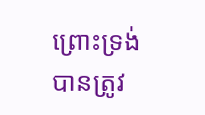ព្រោះទ្រង់បានត្រូវ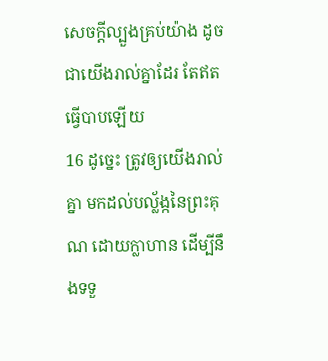សេចក្ដីល្បួងគ្រប់យ៉ាង ដូចជាយើងរាល់គ្នាដែរ តែឥតធ្វើបាបឡើយ
16 ដូច្នេះ ត្រូវឲ្យយើងរាល់គ្នា មកដល់បល្ល័ង្កនៃព្រះគុណ ដោយក្លាហាន ដើម្បីនឹងទទួ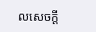លសេចក្ដី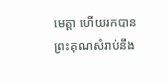មេត្តា ហើយរកបានព្រះគុណសំរាប់នឹង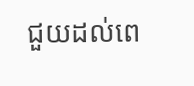ជួយដល់ពេ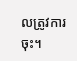លត្រូវការចុះ។